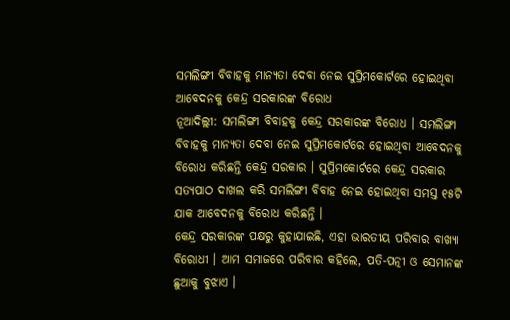ସମଲିଙ୍ଗୀ ବିବାହକୁ ମାନ୍ୟତା ଦେବା ନେଇ ସୁପ୍ରିମକୋର୍ଟରେ ହୋଇଥିବା ଆବେଦନକୁ କେନ୍ଦ୍ର ସରକାରଙ୍କ ବିରୋଧ
ନୂଆଦିଲ୍ଲୀ: ସମଲିଙ୍ଗୀ ବିବାହକୁ କେନ୍ଦ୍ର ସରକାରଙ୍କ ବିରୋଧ । ସମଲିଙ୍ଗୀ ବିବାହକୁ ମାନ୍ୟତା ଦେବା ନେଇ ସୁପ୍ରିମକୋର୍ଟରେ ହୋଇଥିବା ଆବେଦନକୁ ବିରୋଧ କରିଛନ୍ତି କେନ୍ଦ୍ର ସରକାର । ସୁପ୍ରିମକୋର୍ଟରେ କେନ୍ଦ୍ର ସରକାର ସତ୍ୟପାଠ ଦାଖଲ କରି ସମଲିଙ୍ଗୀ ବିବାହ ନେଇ ହୋଇଥିବା ସମସ୍ତ ୧୫ଟି ଯାକ ଆବେଦନକୁ ବିରୋଧ କରିଛନ୍ତି ।
କେନ୍ଦ୍ର ସରକାରଙ୍କ ପକ୍ଷରୁ କୁହାଯାଇଛି, ଏହା ଭାରତୀୟ ପରିବାର ବାଖ୍ୟା ବିରୋଧୀ । ଆମ ସମାଜରେ ପରିବାର କହିଲେ, ପତି-ପତ୍ନୀ ଓ ସେମାନଙ୍କ ଛୁଆକୁ ବୁଝାଏ ।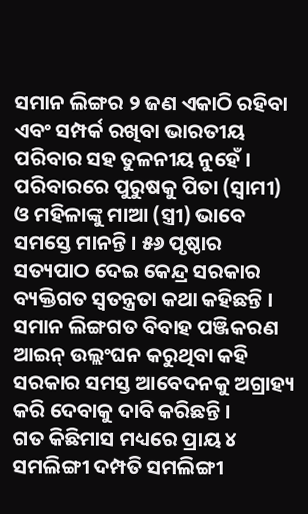ସମାନ ଲିଙ୍ଗର ୨ ଜଣ ଏକାଠି ରହିବା ଏବଂ ସମ୍ପର୍କ ରଖିବା ଭାରତୀୟ ପରିବାର ସହ ତୁଳନୀୟ ନୁହେଁ ।
ପରିବାରରେ ପୁରୁଷକୁ ପିତା (ସ୍ୱାମୀ) ଓ ମହିଳାଙ୍କୁ ମାଆ (ସ୍ତ୍ରୀ) ଭାବେ ସମସ୍ତେ ମାନନ୍ତି । ୫୬ ପୃଷ୍ଠାର ସତ୍ୟପାଠ ଦେଇ କେନ୍ଦ୍ର ସରକାର ବ୍ୟକ୍ତିଗତ ସ୍ୱତନ୍ତ୍ରତା କଥା କହିଛନ୍ତି । ସମାନ ଲିଙ୍ଗଗତ ବିବାହ ପଞ୍ଜିକରଣ ଆଇନ୍ ଉଲ୍ଲଂଘନ କରୁଥିବା କହି ସରକାର ସମସ୍ତ ଆବେଦନକୁ ଅଗ୍ରାହ୍ୟ କରି ଦେବାକୁ ଦାବି କରିଛନ୍ତି ।
ଗତ କିଛିମାସ ମଧ୍ୟରେ ପ୍ରାୟ ୪ ସମଲିଙ୍ଗୀ ଦମ୍ପତି ସମଲିଙ୍ଗୀ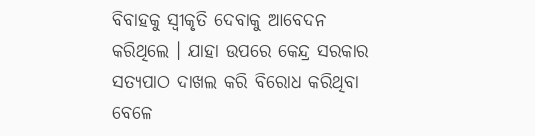ବିବାହକୁ ସ୍ୱୀକୃତି ଦେବାକୁ ଆବେଦନ କରିଥିଲେ । ଯାହା ଉପରେ କେନ୍ଦ୍ର ସରକାର ସତ୍ୟପାଠ ଦାଖଲ କରି ବିରୋଧ କରିଥିବା ବେଳେ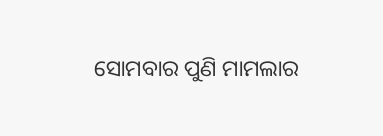ସୋମବାର ପୁଣି ମାମଲାର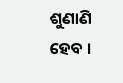ଶୁଣାଣି ହେବ ।